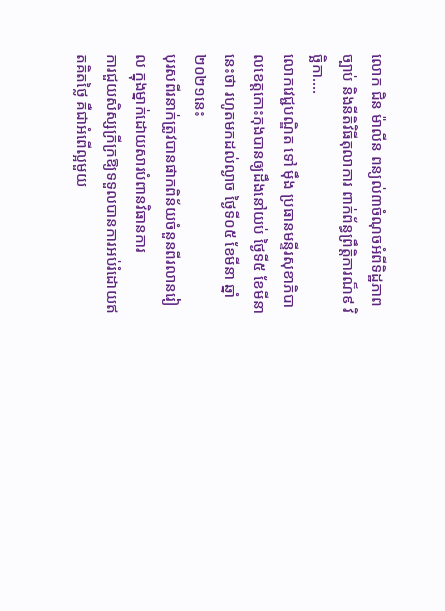លោក ជិន ម៉ាលីន ពន្យល់៣ចំណុចអំពីទិដ្ឋភាពច្បាប់ និងនីតិវិធីតុលាការ ពាក់ព័ន្ធព្រឹត្តិការណ៏៩ វិច្ឆិកា....
លោកវេជ្ជបណ្ឌិត ទៅ ម៉ឹង ប្រធានមន្ទីរសុខាភិបាលខេត្តកោះកុងបានឲ្យដឹងនៅយប់ ថ្ងៃទី៥ ខែមីនានេះថា រហូតមកដល់ល្ងាច ថ្ងៃទី០៥ ខែមីនា ឆ្នាំ២០២១នេះ
បុរសពីរនាក់ត្រូវបានផាកពិន័យចំនួនពីរលានរៀល ក្នុងម្នាក់ដោយសារបំពានវិធានការ
ការជួយសិស្សក្រីក្រឱ្យទទួលបានការអប់រំដោយឥតគិតថ្លៃ គឺជាអំពើល្អមួយ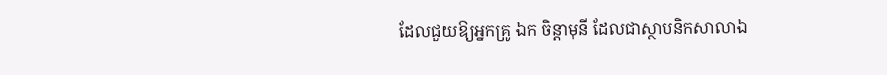ដែលជួយឱ្យអ្នកគ្រូ ឯក ចិន្តាមុនី ដែលជាស្ថាបនិកសាលាឯ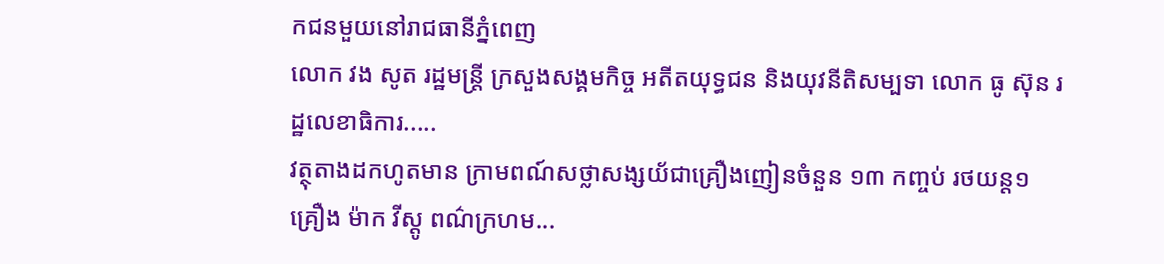កជនមួយនៅរាជធានីភ្នំពេញ
លោក វង សូត រដ្ឋមន្ត្រី ក្រសួងសង្គមកិច្ច អតីតយុទ្ធជន និងយុវនីតិសម្បទា លោក ធូ ស៊ុន រដ្ឋលេខាធិការ.....
វត្ថុតាងដកហូតមាន ក្រាមពណ៍សថ្លាសង្សយ័ជាគ្រឿងញៀនចំនួន ១៣ កញ្ចប់ រថយន្ត១គ្រឿង ម៉ាក វីស្តូ ពណ៌ក្រហម...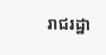រាជរដ្ឋា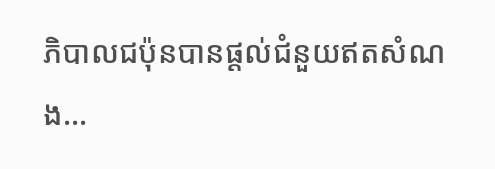ភិបាលជប៉ុនបានផ្តល់ជំនួយឥតសំណង...